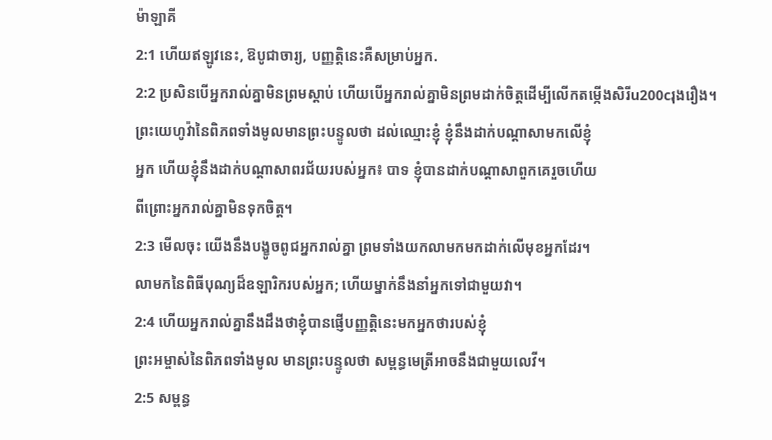ម៉ាឡាគី
2:1 ហើយឥឡូវនេះ, ឱបូជាចារ្យ, បញ្ញត្តិនេះគឺសម្រាប់អ្នក.
2:2 ប្រសិនបើអ្នករាល់គ្នាមិនព្រមស្តាប់ ហើយបើអ្នករាល់គ្នាមិនព្រមដាក់ចិត្តដើម្បីលើកតម្កើងសិរីu200cរុងរឿង។
ព្រះយេហូវ៉ានៃពិភពទាំងមូលមានព្រះបន្ទូលថា ដល់ឈ្មោះខ្ញុំ ខ្ញុំនឹងដាក់បណ្ដាសាមកលើខ្ញុំ
អ្នក ហើយខ្ញុំនឹងដាក់បណ្តាសាពរជ័យរបស់អ្នក៖ បាទ ខ្ញុំបានដាក់បណ្តាសាពួកគេរួចហើយ
ពីព្រោះអ្នករាល់គ្នាមិនទុកចិត្ត។
2:3 មើលចុះ យើងនឹងបង្ខូចពូជអ្នករាល់គ្នា ព្រមទាំងយកលាមកមកដាក់លើមុខអ្នកដែរ។
លាមកនៃពិធីបុណ្យដ៏ឧឡារិករបស់អ្នក; ហើយម្នាក់នឹងនាំអ្នកទៅជាមួយវា។
2:4 ហើយអ្នករាល់គ្នានឹងដឹងថាខ្ញុំបានផ្ញើបញ្ញត្តិនេះមកអ្នកថារបស់ខ្ញុំ
ព្រះអម្ចាស់នៃពិភពទាំងមូល មានព្រះបន្ទូលថា សម្ពន្ធមេត្រីអាចនឹងជាមួយលេវី។
2:5 សម្ពន្ធ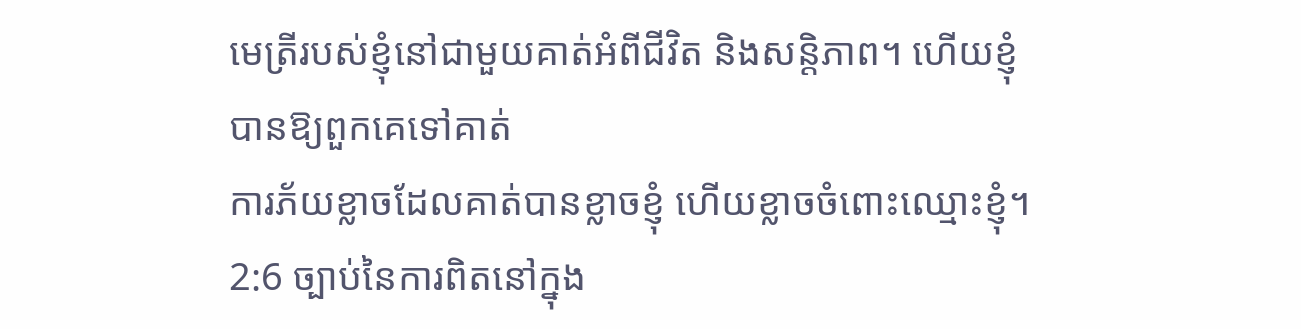មេត្រីរបស់ខ្ញុំនៅជាមួយគាត់អំពីជីវិត និងសន្តិភាព។ ហើយខ្ញុំបានឱ្យពួកគេទៅគាត់
ការភ័យខ្លាចដែលគាត់បានខ្លាចខ្ញុំ ហើយខ្លាចចំពោះឈ្មោះខ្ញុំ។
2:6 ច្បាប់នៃការពិតនៅក្នុង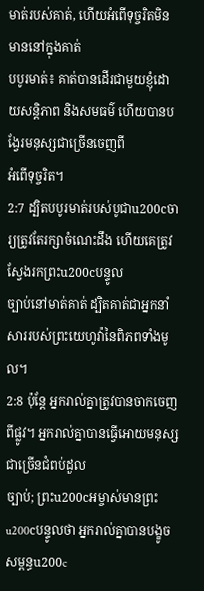មាត់របស់គាត់, ហើយអំពើទុច្ចរិតមិនមាននៅក្នុងគាត់
បបូរមាត់៖ គាត់បានដើរជាមួយខ្ញុំដោយសន្តិភាព និងសមធម៌ ហើយបានបង្វែរមនុស្សជាច្រើនចេញពី
អំពើទុច្ចរិត។
2:7 ដ្បិតបបូរមាត់របស់បូជាu200cចារ្យត្រូវតែរក្សាចំណេះដឹង ហើយគេត្រូវស្វែងរកព្រះu200cបន្ទូល
ច្បាប់នៅមាត់គាត់ ដ្បិតគាត់ជាអ្នកនាំសាររបស់ព្រះយេហូវ៉ានៃពិភពទាំងមូល។
2:8 ប៉ុន្តែ អ្នករាល់គ្នាត្រូវបានចាកចេញពីផ្លូវ។ អ្នករាល់គ្នាបានធ្វើអោយមនុស្សជាច្រើនជំពប់ដួល
ច្បាប់; ព្រះu200cអម្ចាស់មានព្រះu200cបន្ទូលថា អ្នករាល់គ្នាបានបង្ខូចសម្ពន្ធu200c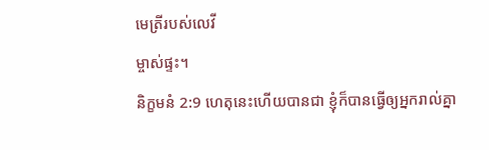មេត្រីរបស់លេវី
ម្ចាស់ផ្ទះ។
និក្ខមនំ 2:9 ហេតុនេះហើយបានជា ខ្ញុំក៏បានធ្វើឲ្យអ្នករាល់គ្នា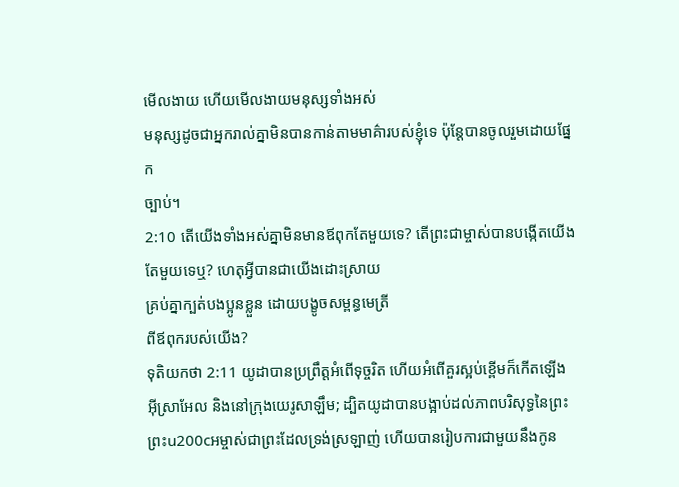មើលងាយ ហើយមើលងាយមនុស្សទាំងអស់
មនុស្សដូចជាអ្នករាល់គ្នាមិនបានកាន់តាមមាគ៌ារបស់ខ្ញុំទេ ប៉ុន្តែបានចូលរួមដោយផ្នែក
ច្បាប់។
2:10 តើយើងទាំងអស់គ្នាមិនមានឪពុកតែមួយទេ? តើព្រះជាម្ចាស់បានបង្កើតយើងតែមួយទេឬ? ហេតុអ្វីបានជាយើងដោះស្រាយ
គ្រប់គ្នាក្បត់បងប្អូនខ្លួន ដោយបង្ខូចសម្ពន្ធមេត្រី
ពីឪពុករបស់យើង?
ទុតិយកថា 2:11 យូដាបានប្រព្រឹត្តអំពើទុច្ចរិត ហើយអំពើគួរស្អប់ខ្ពើមក៏កើតឡើង
អ៊ីស្រាអែល និងនៅក្រុងយេរូសាឡឹម; ដ្បិតយូដាបានបង្អាប់ដល់ភាពបរិសុទ្ធនៃព្រះ
ព្រះu200cអម្ចាស់ជាព្រះដែលទ្រង់ស្រឡាញ់ ហើយបានរៀបការជាមួយនឹងកូន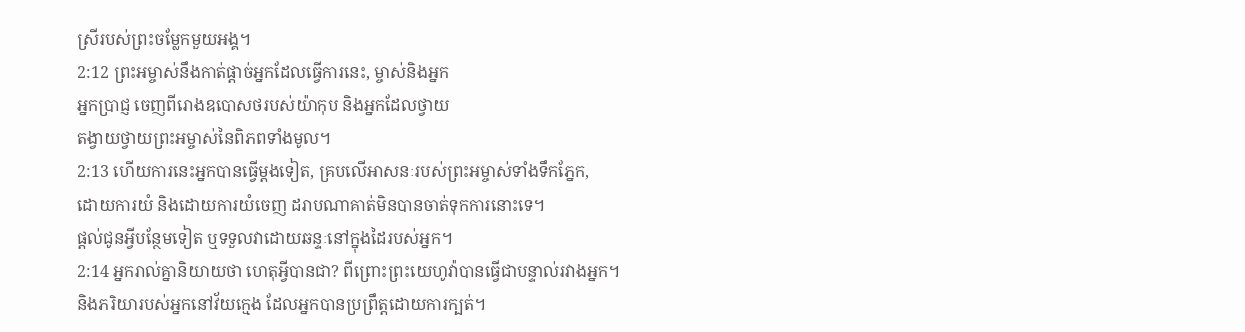ស្រីរបស់ព្រះចម្លែកមួយអង្គ។
2:12 ព្រះអម្ចាស់នឹងកាត់ផ្តាច់អ្នកដែលធ្វើការនេះ, ម្ចាស់និងអ្នក
អ្នកប្រាជ្ញ ចេញពីរោងឧបោសថរបស់យ៉ាកុប និងអ្នកដែលថ្វាយ
តង្វាយថ្វាយព្រះអម្ចាស់នៃពិភពទាំងមូល។
2:13 ហើយការនេះអ្នកបានធ្វើម្តងទៀត, គ្របលើអាសនៈរបស់ព្រះអម្ចាស់ទាំងទឹកភ្នែក,
ដោយការយំ និងដោយការយំចេញ ដរាបណាគាត់មិនបានចាត់ទុកការនោះទេ។
ផ្តល់ជូនអ្វីបន្ថែមទៀត ឬទទួលវាដោយឆន្ទៈនៅក្នុងដៃរបស់អ្នក។
2:14 អ្នករាល់គ្នានិយាយថា ហេតុអ្វីបានជា? ពីព្រោះព្រះយេហូវ៉ាបានធ្វើជាបន្ទាល់រវាងអ្នក។
និងភរិយារបស់អ្នកនៅវ័យក្មេង ដែលអ្នកបានប្រព្រឹត្តដោយការក្បត់។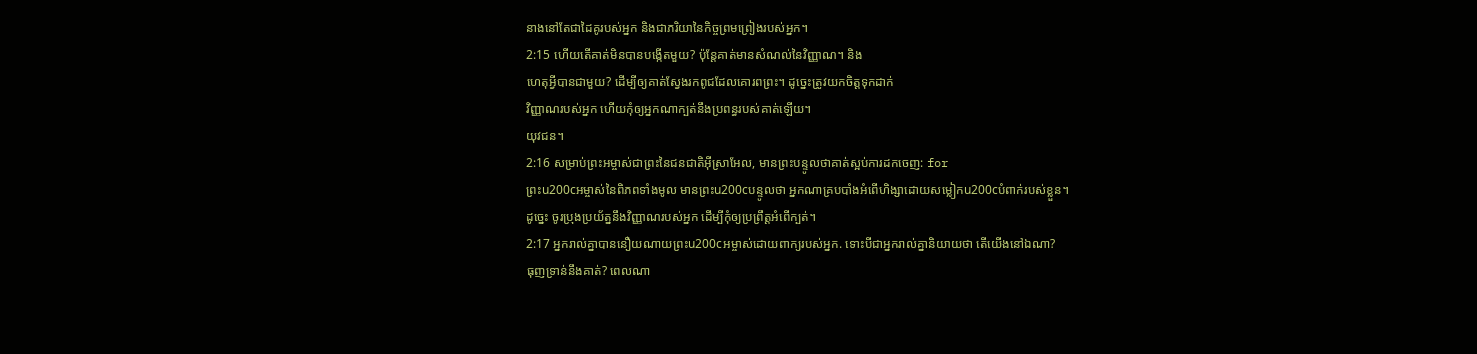នាងនៅតែជាដៃគូរបស់អ្នក និងជាភរិយានៃកិច្ចព្រមព្រៀងរបស់អ្នក។
2:15 ហើយតើគាត់មិនបានបង្កើតមួយ? ប៉ុន្តែគាត់មានសំណល់នៃវិញ្ញាណ។ និង
ហេតុអ្វីបានជាមួយ? ដើម្បីឲ្យគាត់ស្វែងរកពូជដែលគោរពព្រះ។ ដូច្នេះត្រូវយកចិត្តទុកដាក់
វិញ្ញាណរបស់អ្នក ហើយកុំឲ្យអ្នកណាក្បត់នឹងប្រពន្ធរបស់គាត់ឡើយ។
យុវជន។
2:16 សម្រាប់ព្រះអម្ចាស់ជាព្រះនៃជនជាតិអ៊ីស្រាអែល, មានព្រះបន្ទូលថាគាត់ស្អប់ការដកចេញ: for
ព្រះu200cអម្ចាស់នៃពិភពទាំងមូល មានព្រះu200cបន្ទូលថា អ្នកណាគ្របបាំងអំពើហិង្សាដោយសម្លៀកu200cបំពាក់របស់ខ្លួន។
ដូច្នេះ ចូរប្រុងប្រយ័ត្ននឹងវិញ្ញាណរបស់អ្នក ដើម្បីកុំឲ្យប្រព្រឹត្តអំពើក្បត់។
2:17 អ្នករាល់គ្នាបាននឿយណាយព្រះu200cអម្ចាស់ដោយពាក្យរបស់អ្នក. ទោះបីជាអ្នករាល់គ្នានិយាយថា តើយើងនៅឯណា?
ធុញទ្រាន់នឹងគាត់? ពេលណា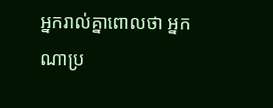អ្នករាល់គ្នាពោលថា អ្នកណាប្រ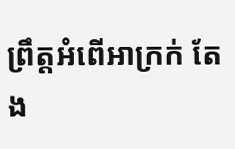ព្រឹត្តអំពើអាក្រក់ តែង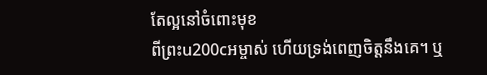តែល្អនៅចំពោះមុខ
ពីព្រះu200cអម្ចាស់ ហើយទ្រង់ពេញចិត្តនឹងគេ។ ឬ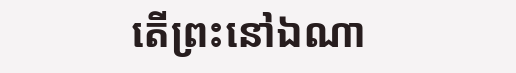តើព្រះនៅឯណា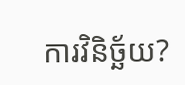ការវិនិច្ឆ័យ?